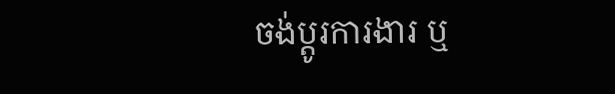ចង់ប្តូរការងារ ឬ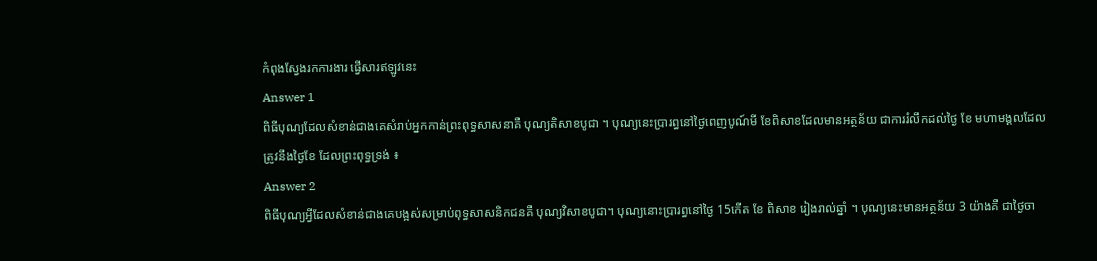កំពុងស្វែងរកការងារ ផ្វើសារឥឡូវនេះ
Answer 1
ពិធីបុណ្យដែលសំខាន់ជាងគេសំរាប់អ្នកកាន់ព្រះពុទ្ធសាសនាគឺ បុណ្យតិសាខបូជា ។ បុណ្យនេះប្រារព្ធនៅថ្ងៃពេញបូណ៍មី ខែពិសាខដែលមានអត្ថន័យ ជាការរំលឹកដល់ថ្ងៃ ខែ មហាមង្គលដែលត្រូវនឹងថ្ងៃខែ ដែលព្រះពុទ្ធទ្រង់ ៖
Answer 2
ពិធីបុណ្យអ្វីដែលសំខាន់ជាងគេបង្អស់សម្រាប់ពុទ្ធសាសនិកជនគឺ បុណ្យវិសាខបូជា។ បុណ្យនោះប្រារព្ធនៅថ្ងៃ 15កើត ខែ ពិសាខ រៀងរាល់ឆ្នាំ ។ បុណ្យនេះមានអត្ថន័យ 3 យ៉ាងគឺ ជាថ្ងៃចា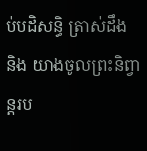ប់បដិសន្ធិ ត្រាស់ដឹង និង យាងចូលព្រះនិព្វាន្តរប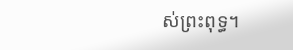ស់ព្រះពុទ្ធ។